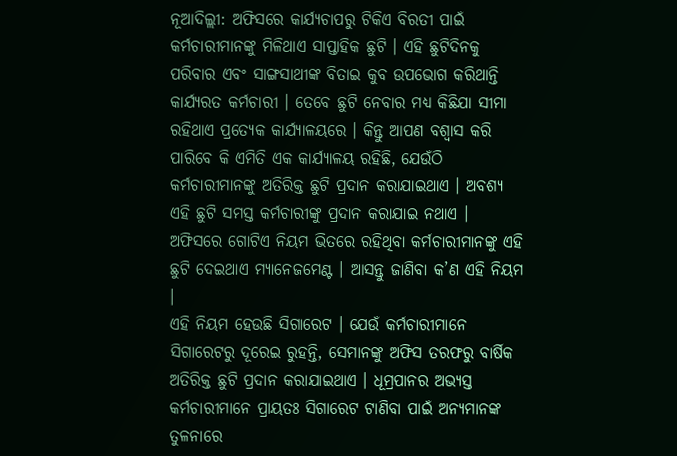ନୂଆଦିଲ୍ଲୀ: ଅଫିସରେ କାର୍ଯ୍ୟଚାପରୁ ଟିକିଏ ବିରତୀ ପାଇଁ କର୍ମଚାରୀମାନଙ୍କୁ ମିଳିଥାଏ ସାପ୍ତାହିକ ଛୁଟି । ଏହି ଛୁଟିଦିନକୁ ପରିବାର ଏବଂ ସାଙ୍ଗସାଥୀଙ୍କ ବିତାଇ କୁବ ଉପଭୋଗ କରିଥାନ୍ତି କାର୍ଯ୍ୟରତ କର୍ମଚାରୀ । ତେବେ ଛୁଟି ନେବାର ମଧ୍ୟ କିଛିଯା ସୀମା ରହିଥାଏ ପ୍ରତ୍ୟେକ କାର୍ଯ୍ୟାଳୟରେ । କିନ୍ତୁ ଆପଣ ବଶ୍ୱାସ କରି ପାରିବେ କି ଏମିତି ଏକ କାର୍ଯ୍ୟାଳୟ ରହିଛି, ଯେଉଁଠି କର୍ମଚାରୀମାନଙ୍କୁ ଅତିରିକ୍ତ ଛୁଟି ପ୍ରଦାନ କରାଯାଇଥାଏ । ଅବଶ୍ୟ ଏହି ଛୁଟି ସମସ୍ତ କର୍ମଚାରୀଙ୍କୁ ପ୍ରଦାନ କରାଯାଇ ନଥାଏ । ଅଫିସରେ ଗୋଟିଏ ନିୟମ ଭିତରେ ରହିଥିବା କର୍ମଚାରୀମାନଙ୍କୁ ଏହି ଛୁଟି ଦେଇଥାଏ ମ୍ୟାନେଜମେଣ୍ଟ । ଆସନ୍ତୁ ଜାଣିବା କ’ଣ ଏହି ନିୟମ ।
ଏହି ନିୟମ ହେଉଛି ସିଗାରେଟ । ଯେଉଁ କର୍ମଚାରୀମାନେ ସିଗାରେଟରୁ ଦୂରେଇ ରୁହନ୍ତି, ସେମାନଙ୍କୁ ଅଫିସ ତରଫରୁ ବାର୍ଷିକ ଅତିରିକ୍ତ ଛୁଟି ପ୍ରଦାନ କରାଯାଇଥାଏ । ଧୂମ୍ରପାନର ଅଭ୍ୟସ୍ତ କର୍ମଚାରୀମାନେ ପ୍ରାୟତଃ ସିଗାରେଟ ଟାଣିବା ପାଇଁ ଅନ୍ୟମାନଙ୍କ ତୁଳନାରେ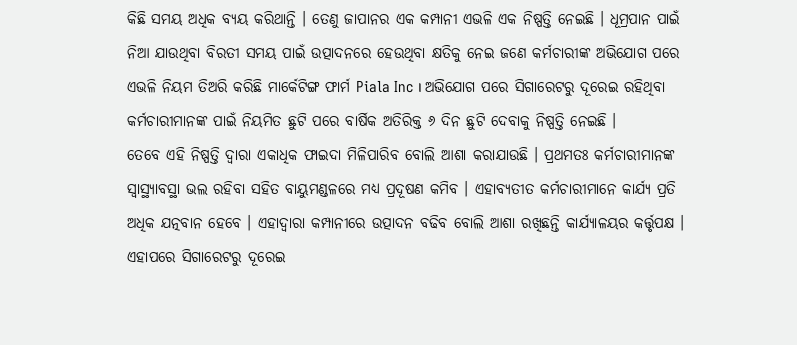କିଛି ସମୟ ଅଧିକ ବ୍ୟୟ କରିଥାନ୍ତି । ତେଣୁ ଜାପାନର ଏକ କମ୍ପାନୀ ଏଭଳି ଏକ ନିଷ୍ପତ୍ତି ନେଇଛି । ଧୂମ୍ରପାନ ପାଇଁ ନିଆ ଯାଉଥିବା ବିରତୀ ସମୟ ପାଇଁ ଉତ୍ପାଦନରେ ହେଉଥିବା କ୍ଷତିକୁ ନେଇ ଜଣେ କର୍ମଚାରୀଙ୍କ ଅଭିଯୋଗ ପରେ ଏଭଳି ନିୟମ ତିଅରି କରିଛି ମାର୍କେଟିଙ୍ଗ ଫାର୍ମ Piala Inc । ଅଭିଯୋଗ ପରେ ସିଗାରେଟରୁ ଦୂରେଇ ରହିଥିବା କର୍ମଚାରୀମାନଙ୍କ ପାଇଁ ନିୟମିତ ଛୁଟି ପରେ ବାର୍ଷିକ ଅତିରିକ୍ତ ୬ ଦିନ ଛୁଟି ଦେବାକୁ ନିଷ୍ପତ୍ତି ନେଇଛି ।
ତେବେ ଏହି ନିଷ୍ପତ୍ତି ଦ୍ୱାରା ଏକାଧିକ ଫାଇଦା ମିଳିପାରିବ ବୋଲି ଆଶା କରାଯାଉଛି । ପ୍ରଥମତଃ କର୍ମଚାରୀମାନଙ୍କ ସ୍ୱାସ୍ଥ୍ୟାବସ୍ଥା ଭଲ ରହିବା ସହିତ ବାୟୁମଣ୍ଡଳରେ ମଧ୍ୟ ପ୍ରଦୂଷଣ କମିବ । ଏହାବ୍ୟତୀତ କର୍ମଚାରୀମାନେ କାର୍ଯ୍ୟ ପ୍ରତି ଅଧିକ ଯତ୍ନବାନ ହେବେ । ଏହାଦ୍ୱାରା କମ୍ପାନୀରେ ଉତ୍ପାଦନ ବଢିବ ବୋଲି ଆଶା ରଖିଛନ୍ତି କାର୍ଯ୍ୟାଳୟର କର୍ତ୍ତୃପକ୍ଷ । ଏହାପରେ ସିଗାରେଟରୁ ଦୂରେଇ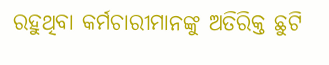ରହୁଥିବା କର୍ମଚାରୀମାନଙ୍କୁ ଅତିରିକ୍ତ ଛୁଟି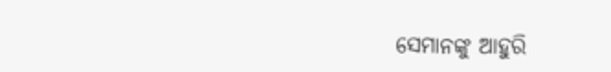ସେମାନଙ୍କୁ ଆହୁରି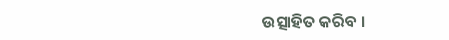ଉତ୍ସାହିତ କରିବ ।